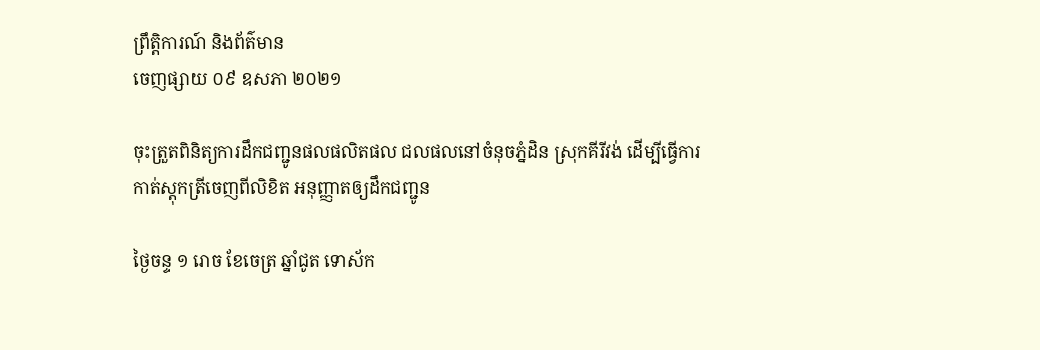ព្រឹត្តិការណ៍ និងព័ត៌មាន
ចេញផ្សាយ ០៩ ឧសភា ២០២១

ចុះត្រួតពិនិត្យការដឹកជញ្ជូនផលផលិតផល ជលផលនៅចំនុចភ្នំដិន ស្រុកគីរីវង់ ដើម្បីធ្វើការកាត់ស្តុកត្រីចេញពីលិខិត អនុញ្ញាតឲ្យដឹកជញ្ជូន

ថ្ងៃចន្ទ ១ រោច ខែចេត្រ ឆ្នាំជូត ទោស័ក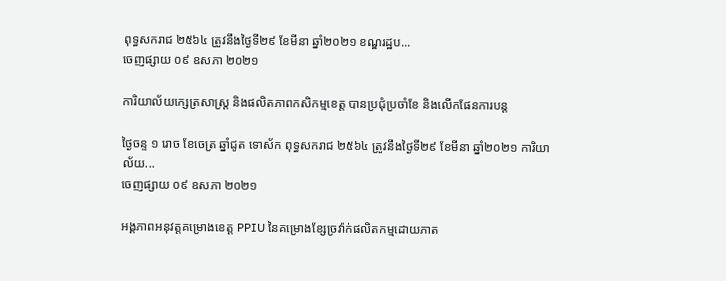ពុទ្ធសករាជ ២៥៦៤ ត្រូវនឹងថ្ងៃទី២៩ ខែមីនា ឆ្នាំ២០២១ ខណ្ឌរដ្ឋប...
ចេញផ្សាយ ០៩ ឧសភា ២០២១

ការិយាល័យក្សេត្រសាស្រ្ត និងផលិតភាពកសិកម្មខេត្ត បានប្រជុំប្រចាំខែ និងលើកផែនការបន្ត

ថ្ងៃចន្ទ ១ រោច ខែចេត្រ ឆ្នាំជូត ទោស័ក ពុទ្ធសករាជ ២៥៦៤ ត្រូវនឹងថ្ងៃទី២៩ ខែមីនា ឆ្នាំ២០២១ ការិយាល័យ...
ចេញផ្សាយ ០៩ ឧសភា ២០២១

អង្គភាពអនុវត្តគម្រោងខេត្ត PPIU នៃគម្រោងខ្សែច្រវ៉ាក់ផលិតកម្មដោយភាត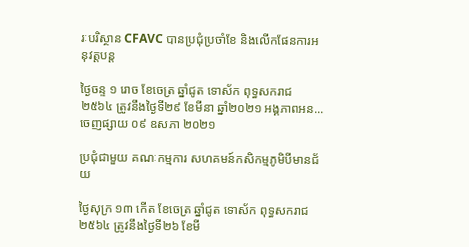រៈបរិស្ថាន CFAVC បានប្រជុំប្រចាំខែ និងលើកផែនការអនុវត្តបន្ត

ថ្ងៃចន្ទ ១ រោច ខែចេត្រ ឆ្នាំជូត ទោស័ក ពុទ្ធសករាជ ២៥៦៤ ត្រូវនឹងថ្ងៃទី២៩ ខែមីនា ឆ្នាំ២០២១ អង្គភាពអន...
ចេញផ្សាយ ០៩ ឧសភា ២០២១

ប្រជុំជាមួយ គណៈកម្មការ សហគមន៍កសិកម្មភូមិបីមានជ័យ

ថ្ងៃសុក្រ ១៣ កើត ខែចេត្រ ឆ្នាំជូត ទោស័ក ពុទ្ធសករាជ ២៥៦៤ ត្រូវនឹងថ្ងៃទី២៦ ខែមី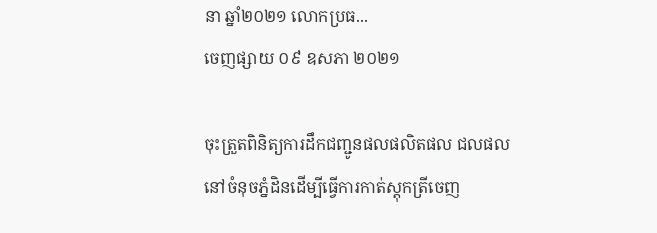នា ឆ្នាំ២០២១ លោកប្រធ...
ចេញផ្សាយ ០៩ ឧសភា ២០២១

ចុះត្រួតពិនិត្យការដឹកជញ្ជូនផលផលិតផល ជលផលនៅចំនុចភ្នំដិនដើម្បីធ្វើការកាត់ស្តុកត្រីចេញ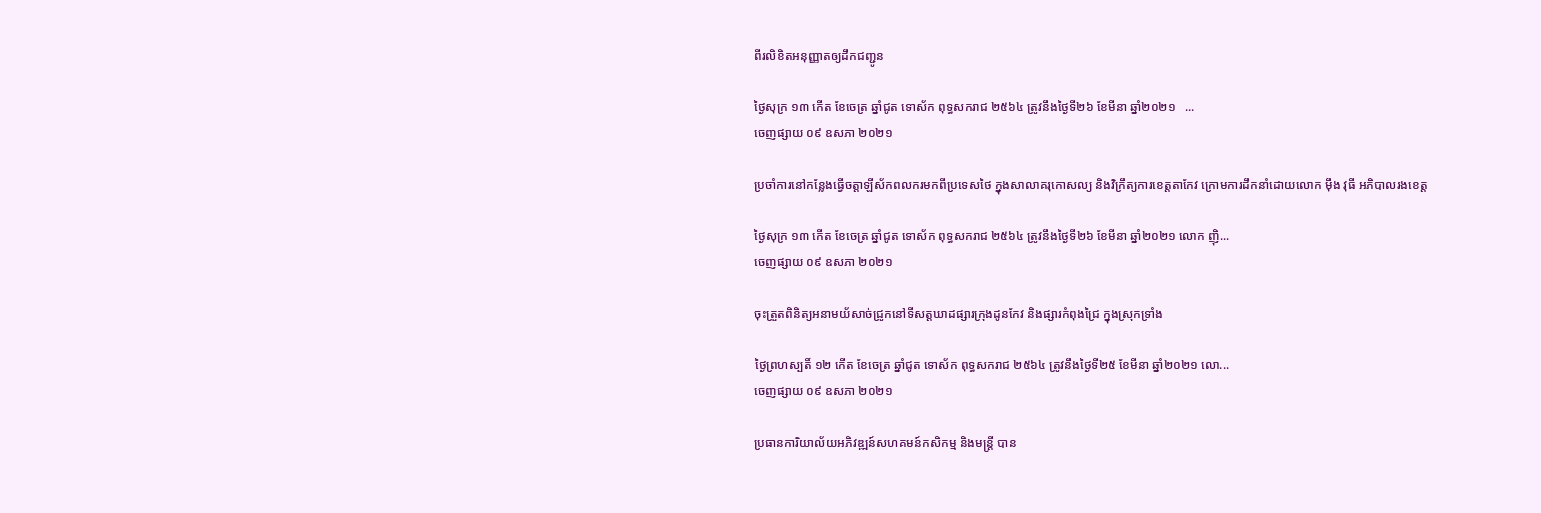ពីរលិខិតអនុញ្ញាតឲ្យដឹកជញ្ជូន

ថ្ងៃសុក្រ ១៣ កើត ខែចេត្រ ឆ្នាំជូត ទោស័ក ពុទ្ធសករាជ ២៥៦៤ ត្រូវនឹងថ្ងៃទី២៦ ខែមីនា ឆ្នាំ២០២១   ...
ចេញផ្សាយ ០៩ ឧសភា ២០២១

ប្រចាំការនៅកន្លែងធ្វើចត្តាឡីស័កពលករមកពីប្រទេសថៃ ក្នុងសាលាគរុកោសល្យ និងវិក្រឹត្យការខេត្តតាកែវ ក្រោមការដឹកនាំដោយលោក ម៉ឹង វុធី អភិបាលរងខេត្ត

ថ្ងៃសុក្រ ១៣ កើត ខែចេត្រ ឆ្នាំជូត ទោស័ក ពុទ្ធសករាជ ២៥៦៤ ត្រូវនឹងថ្ងៃទី២៦ ខែមីនា ឆ្នាំ២០២១ លោក ញ៉ិ...
ចេញផ្សាយ ០៩ ឧសភា ២០២១

ចុះត្រួតពិនិត្យអនាមយ័សាច់ជ្រូកនៅទីសត្តឃាដផ្សារក្រុងដូនកែវ និងផ្សារកំពុងជ្រៃ ក្នុងស្រុកទ្រាំង

ថ្ងៃព្រហស្បតិ៍ ១២ កើត ខែចេត្រ ឆ្នាំជូត ទោស័ក ពុទ្ធសករាជ ២៥៦៤ ត្រូវនឹងថ្ងៃទី២៥ ខែមីនា ឆ្នាំ២០២១ លោ...
ចេញផ្សាយ ០៩ ឧសភា ២០២១

ប្រធានការិយាល័យអភិវឌ្ឍន៍សហគមន៍កសិកម្ម និងមន្ត្រី បាន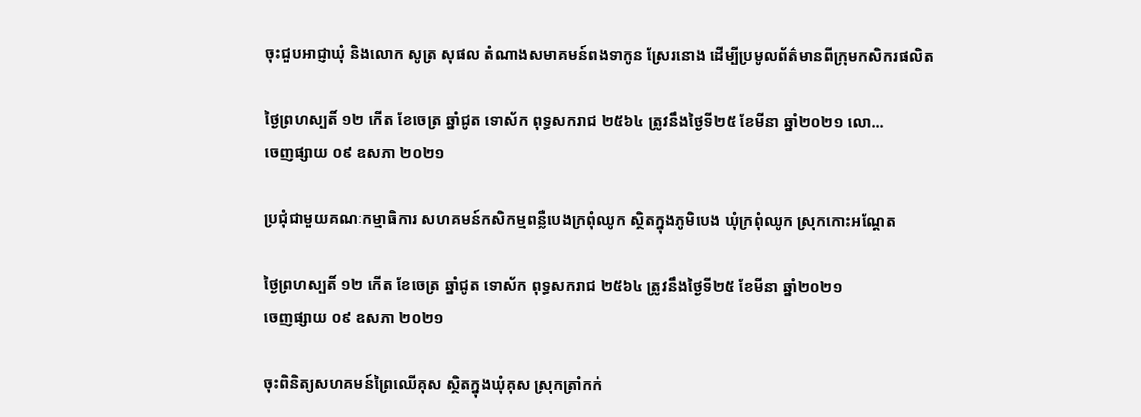ចុះជួបអាជ្ញាឃុំ និងលោក សូត្រ សុផល តំណាងសមាគមន៍ពងទាកូន ស្រែរនោង ដើម្បីប្រមូលព័ត៌មានពីក្រុមកសិករផលិត

ថ្ងៃព្រហស្បតិ៍ ១២ កើត ខែចេត្រ ឆ្នាំជូត ទោស័ក ពុទ្ធសករាជ ២៥៦៤ ត្រូវនឹងថ្ងៃទី២៥ ខែមីនា ឆ្នាំ២០២១ លោ...
ចេញផ្សាយ ០៩ ឧសភា ២០២១

ប្រជុំជាមួយគណៈកម្មាធិការ សហគមន៍កសិកម្មពន្លឺបេងក្រពុំឈូក ស្ថិតក្នុងភូមិបេង ឃុំក្រពុំឈូក ស្រុកកោះអណ្តែត

ថ្ងៃព្រហស្បតិ៍ ១២ កើត ខែចេត្រ ឆ្នាំជូត ទោស័ក ពុទ្ធសករាជ ២៥៦៤ ត្រូវនឹងថ្ងៃទី២៥ ខែមីនា ឆ្នាំ២០២១
ចេញផ្សាយ ០៩ ឧសភា ២០២១

ចុះពិនិត្យសហគមន៍ព្រៃឈើគុស ស្ថិតក្នុងឃុំគុស ស្រុកត្រាំកក់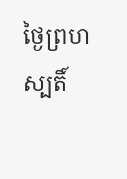ថ្ងៃព្រហស្បតិ៍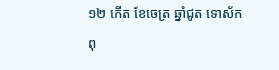១២ កើត ខែចេត្រ ឆ្នាំជូត ទោស័ក ពុ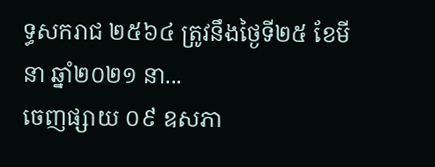ទ្ធសករាជ ២៥៦៤ ត្រូវនឹងថ្ងៃទី២៥ ខែមីនា ឆ្នាំ២០២១ នា...
ចេញផ្សាយ ០៩ ឧសភា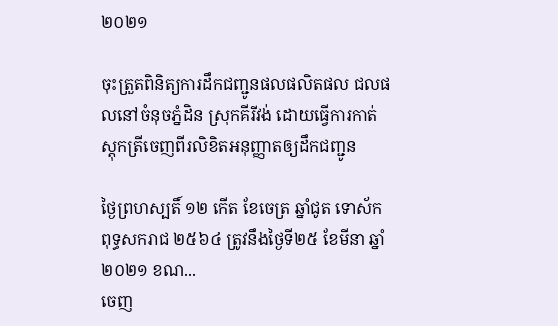២០២១

ចុះត្រួតពិនិត្យការដឹកជញ្ជូនផលផលិតផល ជលផលនៅចំនុចភ្នំដិន ស្រុកគីរីវង់ ដោយធ្វើការកាត់ស្តុកត្រីចេញពីរលិខិតអនុញ្ញាតឲ្យដឹកជញ្ជូន

ថ្ងៃព្រហស្បតិ៍ ១២ កើត ខែចេត្រ ឆ្នាំជូត ទោស័ក ពុទ្ធសករាជ ២៥៦៤ ត្រូវនឹងថ្ងៃទី២៥ ខែមីនា ឆ្នាំ២០២១ ខណ...
ចេញ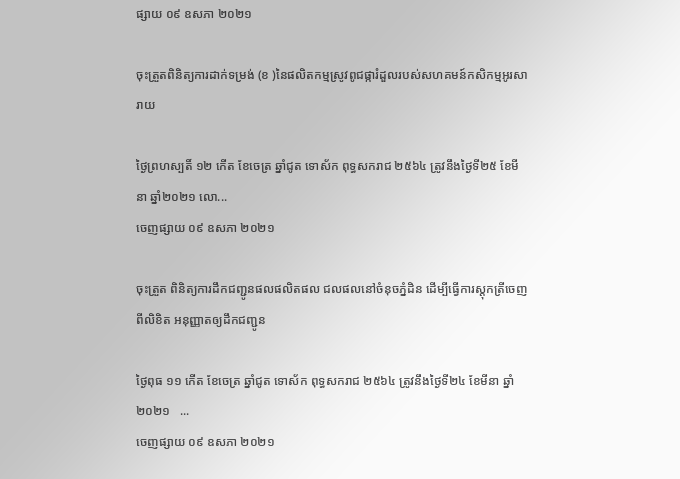ផ្សាយ ០៩ ឧសភា ២០២១

ចុះត្រួតពិនិត្យការដាក់ទម្រង់ (ខ )នៃផលិតកម្មស្រូវពូជផ្ការំដួលរបស់សហគមន៍កសិកម្មអូរសារាយ

ថ្ងៃព្រហស្បតិ៍ ១២ កើត ខែចេត្រ ឆ្នាំជូត ទោស័ក ពុទ្ធសករាជ ២៥៦៤ ត្រូវនឹងថ្ងៃទី២៥ ខែមីនា ឆ្នាំ២០២១ លោ...
ចេញផ្សាយ ០៩ ឧសភា ២០២១

ចុះត្រួត ពិនិត្យការដឹកជញ្ជូនផលផលិតផល ជលផលនៅចំនុចភ្នំដិន ដើម្បីធ្វើការស្តុកត្រីចេញពីលិខិត អនុញ្ញាតឲ្យដឹកជញ្ជូន

ថ្ងៃពុធ ១១ កើត ខែចេត្រ ឆ្នាំជូត ទោស័ក ពុទ្ធសករាជ ២៥៦៤ ត្រូវនឹងថ្ងៃទី២៤ ខែមីនា ឆ្នាំ២០២១   ...
ចេញផ្សាយ ០៩ ឧសភា ២០២១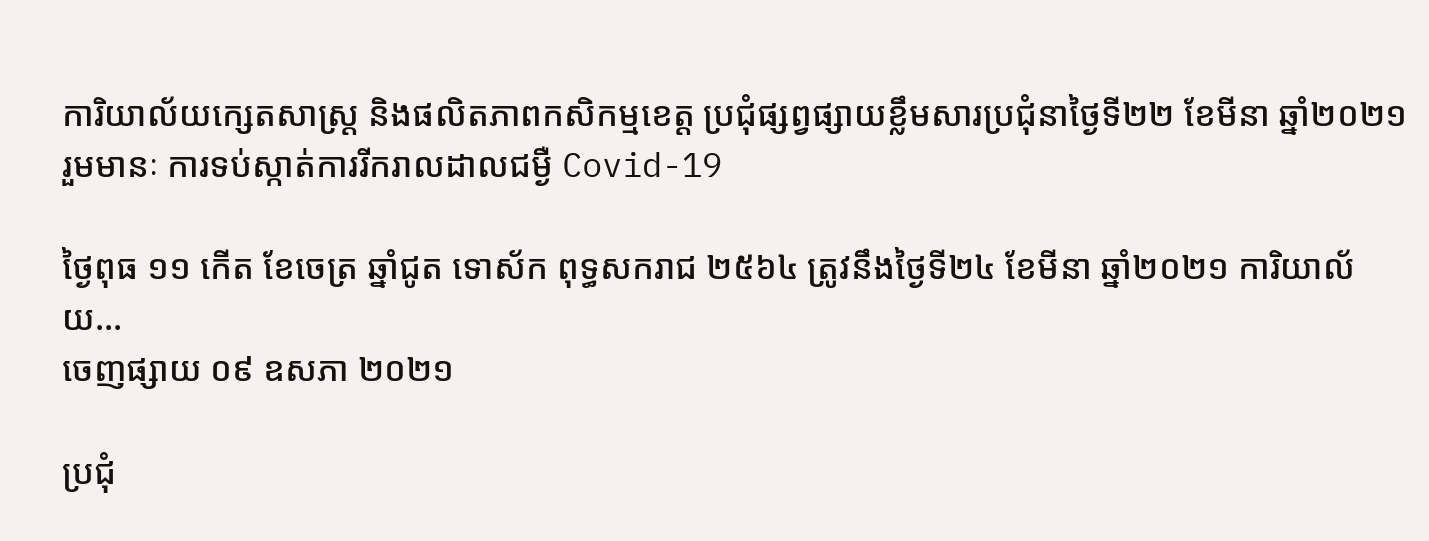ការិយាល័យក្សេតសាស្ត្រ និងផលិតភាពកសិកម្មខេត្ត ប្រជុំផ្សព្វផ្សាយខ្លឹមសារប្រជុំនាថ្ងៃទី២២ ខែមីនា ឆ្នាំ២០២១ រួមមានៈ ការទប់ស្កាត់ការរីករាលដាលជម្ងឺ Covid-19

ថ្ងៃពុធ ១១ កើត ខែចេត្រ ឆ្នាំជូត ទោស័ក ពុទ្ធសករាជ ២៥៦៤ ត្រូវនឹងថ្ងៃទី២៤ ខែមីនា ឆ្នាំ២០២១ ការិយាល័យ...
ចេញផ្សាយ ០៩ ឧសភា ២០២១

ប្រជុំ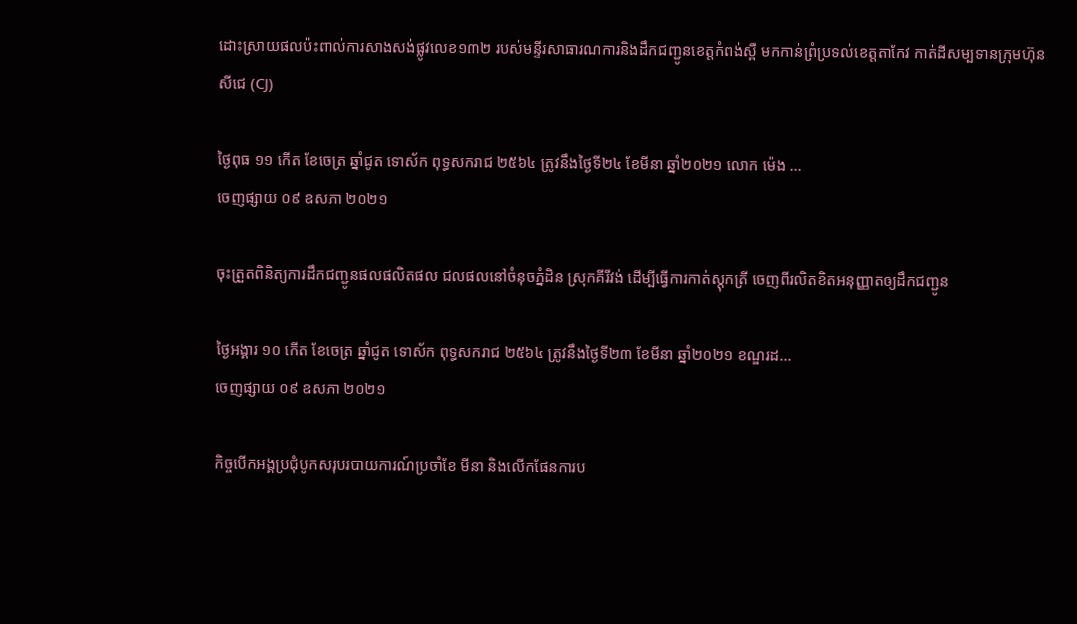ដោះស្រាយផលប៉ះពាល់ការសាងសង់ផ្លូវលេខ១៣២ របស់មន្ទីរសាធារណការនិងដឹកជញ្ជូនខេត្តកំពង់ស្ពឺ មកកាន់ព្រំប្រទល់ខេត្តតាកែវ កាត់ដីសម្បទានក្រុមហ៊ុន សីជេ (CJ)

ថ្ងៃពុធ ១១ កើត ខែចេត្រ ឆ្នាំជូត ទោស័ក ពុទ្ធសករាជ ២៥៦៤ ត្រូវនឹងថ្ងៃទី២៤ ខែមីនា ឆ្នាំ២០២១ លោក ម៉េង ...
ចេញផ្សាយ ០៩ ឧសភា ២០២១

ចុះត្រួតពិនិត្យការដឹកជញ្ជូនផលផលិតផល ជលផលនៅចំនុចភ្នំដិន ស្រុកគីរីវង់ ដើម្បីធ្វើការកាត់ស្តុកត្រី ចេញពីរលិតខិតអនុញ្ញាតឲ្យដឹកជញ្ជូន

ថ្ងៃអង្គារ ១០ កើត ខែចេត្រ ឆ្នាំជូត ទោស័ក ពុទ្ធសករាជ ២៥៦៤ ត្រូវនឹងថ្ងៃទី២៣ ខែមីនា ឆ្នាំ២០២១ ខណ្ឌរដ...
ចេញផ្សាយ ០៩ ឧសភា ២០២១

កិច្ចបើកអង្គប្រជំុបូកសរុបរបាយការណ៍ប្រចាំខែ មីនា និងលើកផែនការប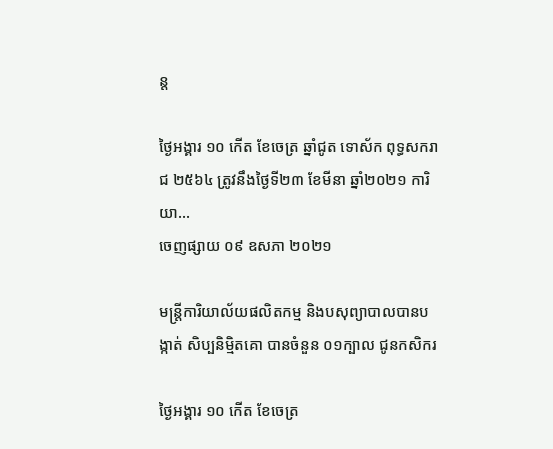ន្ត

ថ្ងៃអង្គារ ១០ កើត ខែចេត្រ ឆ្នាំជូត ទោស័ក ពុទ្ធសករាជ ២៥៦៤ ត្រូវនឹងថ្ងៃទី២៣ ខែមីនា ឆ្នាំ២០២១ ការិយា...
ចេញផ្សាយ ០៩ ឧសភា ២០២១

មន្ត្រីការិយាល័យផលិតកម្ម និងបសុព្យាបាលបានបង្កាត់ សិប្បនិមិ្មតគោ បានចំនួន ០១ក្បាល ជូនកសិករ

ថ្ងៃអង្គារ ១០ កើត ខែចេត្រ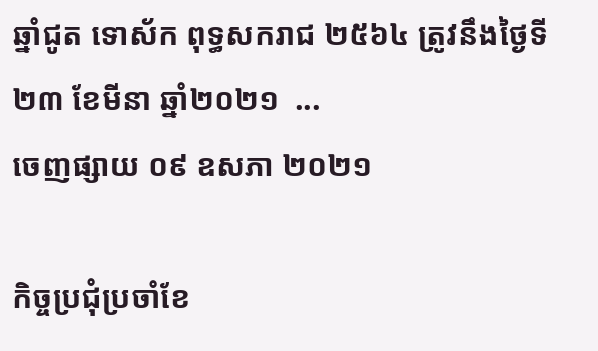ឆ្នាំជូត ទោស័ក ពុទ្ធសករាជ ២៥៦៤ ត្រូវនឹងថ្ងៃទី២៣ ខែមីនា ឆ្នាំ២០២១  ...
ចេញផ្សាយ ០៩ ឧសភា ២០២១

កិច្ចប្រជុំប្រចាំខែ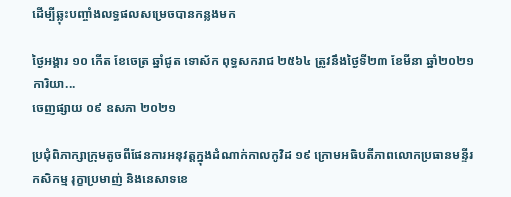ដើម្បីឆ្លុះបញ្ចាំងលទ្ធផលសម្រេចបានកន្លងមក

ថ្ងៃអង្គារ ១០ កើត ខែចេត្រ ឆ្នាំជូត ទោស័ក ពុទ្ធសករាជ ២៥៦៤ ត្រូវនឹងថ្ងៃទី២៣ ខែមីនា ឆ្នាំ២០២១ ការិយា...
ចេញផ្សាយ ០៩ ឧសភា ២០២១

ប្រជុំពិភាក្សាក្រុមតូចពីផែនការអនុវត្តក្នុងដំណាក់កាលកូវិដ ១៩ ក្រោមអធិបតីភាពលោកប្រធានមន្ទីរកសិកម្ម រុក្ខាប្រមាញ់ និងនេសាទខេ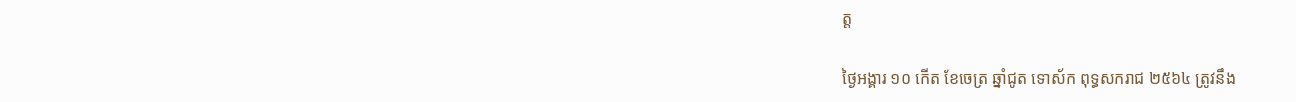ត្ត

ថ្ងៃអង្គារ ១០ កើត ខែចេត្រ ឆ្នាំជូត ទោស័ក ពុទ្ធសករាជ ២៥៦៤ ត្រូវនឹង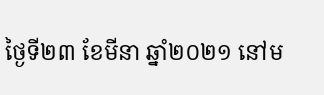ថ្ងៃទី២៣ ខែមីនា ឆ្នាំ២០២១ នៅម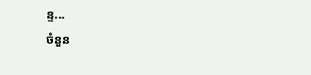ន្ទ...
ចំនួន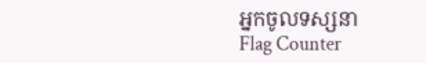អ្នកចូលទស្សនា
Flag Counter